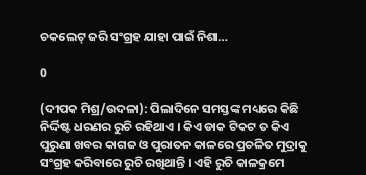ଚକଲେଟ୍ ଜରି ସଂଗ୍ରହ ଯାହା ପାଇଁ ନିଶା…

0

(ଦୀପକ ମିଶ୍ର/ଉଦଳା): ପିଲାଦିନେ ସମସ୍ତଙ୍କ ମଧ୍ୟରେ କିଛି ନିର୍ଦ୍ଦିଷ୍ଟ ଧରଣର ରୁଚି ରହିଥାଏ । କିଏ ଡାକ ଟିକଟ ତ କିଏ ପୁରୁଣା ଖବର କାଗଜ ଓ ପୁରାତନ କାଳରେ ପ୍ରଚଳିତ ମୁଦ୍ରାକୁ ସଂଗ୍ରହ କରିବାରେ ରୁଚି ରଖିଥାନ୍ତି । ଏହି ରୁଚି କାଳକ୍ରମେ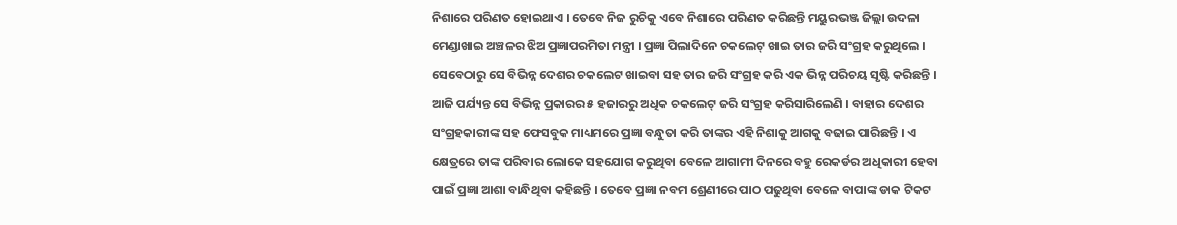ନିଶାରେ ପରିଣତ ହୋଇଥାଏ । ତେବେ ନିଜ ରୁଚିକୁ ଏବେ ନିଶାରେ ପରିଣତ କରିଛନ୍ତି ମୟୁରଭଞ୍ଜ ଜିଲ୍ଲା ଉଦଳା ମେଣ୍ଡାଖାଇ ଅଞ୍ଚଳର ଝିଅ ପ୍ରଜ୍ଞାପରମିତା ମନ୍ତ୍ରୀ । ପ୍ରଜ୍ଞା ପିଲାଦିନେ ଚକଲେଟ୍ ଖାଇ ତାର ଜରି ସଂଗ୍ରହ କରୁଥିଲେ । ସେବେଠାରୁ ସେ ବିଭିନ୍ନ ଦେଶର ଚକଲେଟ ଖାଇବା ସହ ତାର ଜରି ସଂଗ୍ରହ କରି ଏକ ଭିନ୍ନ ପରିଚୟ ସୃଷ୍ଟି କରିଛନ୍ତି । ଆଜି ପର୍ଯ୍ୟନ୍ତ ସେ ବିଭିନ୍ନ ପ୍ରକାରର ୫ ହଜାରରୁ ଅଧିକ ଚକଲେଟ୍ ଜରି ସଂଗ୍ରହ କରିସାରିଲେଣି । ବାହାର ଦେଶର ସଂଗ୍ରହକାରୀଙ୍କ ସହ ଫେସବୁକ ମାଧ୍ୟମରେ ପ୍ରଜ୍ଞା ବନ୍ଧୁତା କରି ତାଙ୍କର ଏହି ନିଶାକୁ ଆଗକୁ ବଢାଇ ପାରିଛନ୍ତି । ଏ କ୍ଷେତ୍ରରେ ତାଙ୍କ ପରିବାର ଲୋକେ ସହଯୋଗ କରୁଥିବା ବେଳେ ଆଗାମୀ ଦିନରେ ବହୁ ରେକର୍ଡର ଅଧିକାରୀ ହେବା ପାଇଁ ପ୍ରଜ୍ଞା ଆଶା ବାନ୍ଧିଥିବା କହିଛନ୍ତି । ତେବେ ପ୍ରଜ୍ଞା ନବମ ଶ୍ରେଣୀରେ ପାଠ ପଢୁଥିବା ବେଳେ ବାପାଙ୍କ ଡାକ ଟିକଟ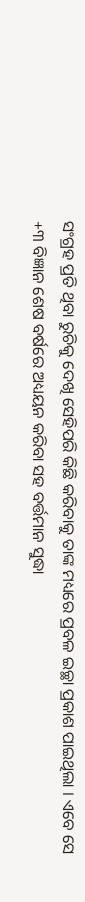ସଂଗ୍ରହ ପ୍ରତି ଥିବା ରୁଚିକୁ ଦେଖି ସେହିପରି କିଛି କରିବାକୁ ତାଙ୍କ ମଧ୍ୟରେ ପ୍ରବଳ ଇଚ୍ଛା ପ୍ରକାଶ ପାଇଥିଲା । ଏବେ ସେ +୩ ବିଜ୍ଞାନ ଶେଷ ବର୍ଷରେ ଅଧ୍ୟୟନ କରିବା ସହ ବର୍ତ୍ତମାନ ସୁଦ୍ଧା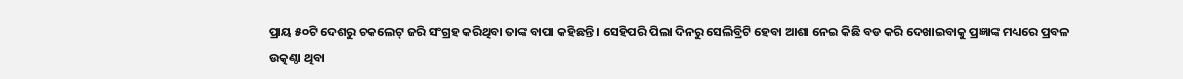ପ୍ରାୟ ୫୦ଟି ଦେଶରୁ ଚକଲେଟ୍ ଜରି ସଂଗ୍ରହ କରିଥିବା ତାଙ୍କ ବାପା କହିଛନ୍ତି । ସେହିପରି ପିଲା ଦିନରୁ ସେଲିବ୍ରିଟି ହେବା ଆଶା ନେଇ କିଛି ବଡ କରି ଦେଖାଇବାକୁ ପ୍ରଜ୍ଞାଙ୍କ ମଧ୍ୟରେ ପ୍ରବଳ ଉତ୍କଣ୍ଠା ଥିବା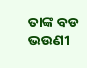ତାଙ୍କ ବଡ ଭଉଣୀ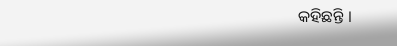କହିଛନ୍ତି ।